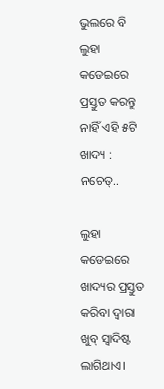ଭୁଲରେ ବି ଲୁହା କଡେଇରେ ପ୍ରସ୍ତୁତ କରନ୍ତୁ ନାହିଁ ଏହି ୫ଟି ଖାଦ୍ୟ : ନଚେତ୍..

ଲୁହା କଡେଇରେ ଖାଦ୍ୟର ପ୍ରସ୍ତୁତ କରିବା ଦ୍ୱାରା ଖୁବ୍ ସ୍ୱାଦିଷ୍ଟ ଲାଗିଥାଏ।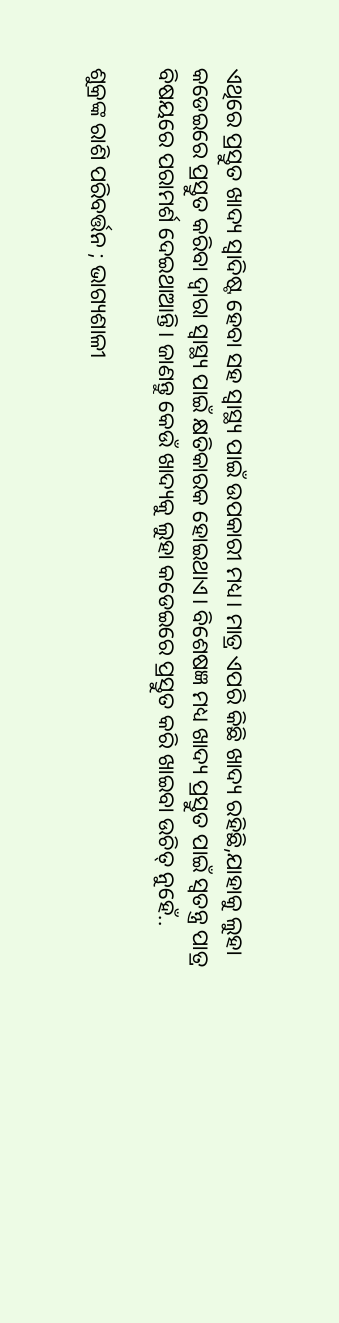ଏଥିରେ ପ୍ରସ୍ତୁତ ଖାଦ୍ୟ ସ୍ୱାଦିଷ୍ଟ ହେବା ସହ ସ୍ୱାସ୍ଥ୍ୟ ପାଇଁ ଉପକାରୀ ମଧ୍ୟ। ମାତ୍ର ଏପରି କିଛି ଖାଦ୍ୟ ରହିଛି,ଯାହାକୁ ଲୁହା କଡେଇରେ ପ୍ରସ୍ତୁତ କରିବା ଦ୍ୱାରା ସ୍ୱାସ୍ଥ୍ୟ ପାଇଁ କ୍ଷତିକାରକ ହୋଇଥାଏ। ବିଶେଷଜ୍ଞ ମଧ୍ୟ ଖାଦ୍ୟ ପ୍ରସ୍ତୁତ ପାଇଁ ସ୍ୱତନ୍ତ୍ର ପାତ୍ର ବିଷୟରେ ପରାମର୍ଶ ଦେଇଥାଆନ୍ତି। ଜାଣନ୍ତୁ କେଉଁ ଖାଦ୍ୟକୁ ଲୁହା କଡେଇରେ ପ୍ରସ୍ତୁତ କରି ଖାଇବା ଉଚିତ୍ ନୁହେଁ..

ଶୁକ୍ରଙ୍କ ରାଶି ପରିବର୍ତ୍ତନ ; ଭାଗ୍ୟଶାଳୀ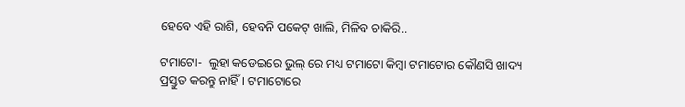ହେବେ ଏହି ରାଶି, ହେବନି ପକେଟ୍ ଖାଲି, ମିଳିବ ଚାକିରି..

ଟମାଟୋ-  ଲୁହା କଡେଇରେ ଭୁଲ୍ ରେ ମଧ୍ୟ ଟମାଟୋ କିମ୍ବା ଟମାଟୋର କୌଣସି ଖାଦ୍ୟ ପ୍ରସ୍ତୁତ କରନ୍ତୁ ନାହିଁ। ଟମାଟୋରେ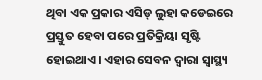ଥିବା ଏକ ପ୍ରକାର ଏସିଡ୍ ଲୁହା କଡେଇରେ ପ୍ରସ୍ତୁତ ହେବା ପରେ ପ୍ରତିକ୍ରିୟା ସୃଷ୍ଟି ହୋଇଥାଏ। ଏହାର ସେବନ ଦ୍ୱାରା ସ୍ୱାସ୍ଥ୍ୟ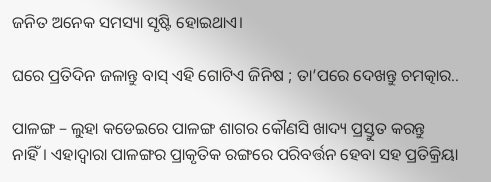ଜନିତ ଅନେକ ସମସ୍ୟା ସୃଷ୍ଟି ହୋଇଥାଏ।

ଘରେ ପ୍ରତିଦିନ ଜଳାନ୍ତୁ ବାସ୍ ଏହି ଗୋଟିଏ ଜିନିଷ ; ତା’ପରେ ଦେଖନ୍ତୁ ଚମତ୍କାର..

ପାଳଙ୍ଗ – ଲୁହା କଡେଇରେ ପାଳଙ୍ଗ ଶାଗର କୌଣସି ଖାଦ୍ୟ ପ୍ରସ୍ତୁତ କରନ୍ତୁ ନାହିଁ। ଏହାଦ୍ୱାରା ପାଳଙ୍ଗର ପ୍ରାକୃତିକ ରଙ୍ଗରେ ପରିବର୍ତ୍ତନ ହେବା ସହ ପ୍ରତିକ୍ରିୟା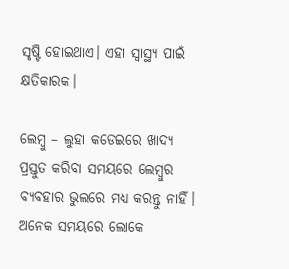ସୃଷ୍ଟି ହୋଇଥାଏ। ଏହା ସ୍ୱାସ୍ଥ୍ୟ ପାଇଁ କ୍ଷତିକାରକ।

ଲେମ୍ବୁ – ଲୁହା କଡେଇରେ ଖାଦ୍ୟ ପ୍ରସ୍ତୁତ କରିବା ସମୟରେ ଲେମ୍ବୁର ବ୍ୟବହାର ଭୁଲରେ ମଧ୍ୟ କରନ୍ତୁ ନାହିଁ। ଅନେକ ସମୟରେ ଲୋକେ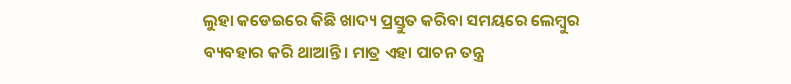ଲୁହା କଡେଇରେ କିଛି ଖାଦ୍ୟ ପ୍ରସ୍ତୁତ କରିବା ସମୟରେ ଲେମ୍ବୁର ବ୍ୟବହାର କରି ଥାଆନ୍ତି। ମାତ୍ର ଏହା ପାଚନ ତନ୍ତ୍ର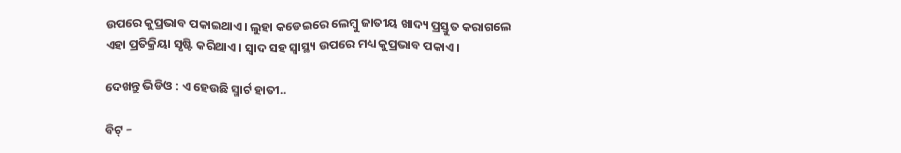ଉପରେ କୁପ୍ରଭାବ ପକାଇଥାଏ। ଲୁହା କଡେଇରେ ଲେମ୍ବୁ ଜାତୀୟ ଖାଦ୍ୟ ପ୍ରସ୍ତୁତ କରାଗଲେ ଏହା ପ୍ରତିକ୍ରିୟା ସୃଷ୍ଟି କରିଥାଏ। ସ୍ୱାଦ ସହ ସ୍ୱାସ୍ଥ୍ୟ ଉପରେ ମଧ୍ୟ କୁପ୍ରଭାବ ପକାଏ।

ଦେଖନ୍ତୁ ଭିଡିଓ : ଏ ହେଉଛି ସ୍ମାର୍ଟ ହାତୀ..

ବିଟ୍ –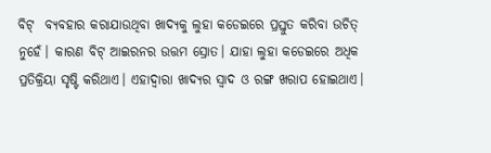ବିଟ୍  ବ୍ୟବହାର କରାଯାଉଥିବା ଖାଦ୍ୟକୁ ଲୁହା କଡେଇରେ ପ୍ରସ୍ତୁତ କରିବା ଉଚିତ୍ ନୁହେଁ। କାରଣ ବିଟ୍ ଆଇରନର ଉତ୍ତମ ସ୍ରୋତ। ଯାହା ଲୁହା କଡେଇରେ ଅଧିକ ପ୍ରତିକ୍ରିୟା ସୃଷ୍ଟି କରିଥାଏ। ଏହାଦ୍ୱାରା ଖାଦ୍ୟର ସ୍ୱାଦ ଓ ରଙ୍ଗ ଖରାପ ହୋଇଥାଏ।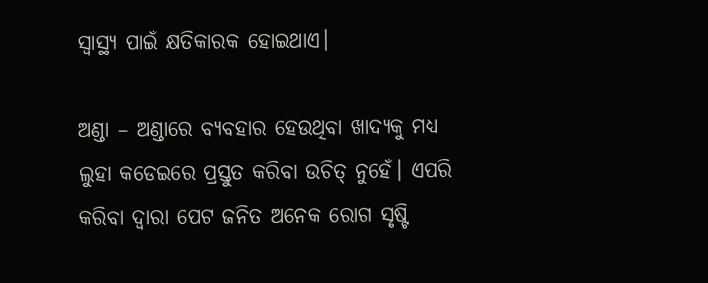ସ୍ୱାସ୍ଥ୍ୟ ପାଇଁ କ୍ଷତିକାରକ ହୋଇଥାଏ।

ଅଣ୍ଡା – ଅଣ୍ଡାରେ ବ୍ୟବହାର ହେଉଥିବା ଖାଦ୍ୟକୁ ମଧ୍ୟ ଲୁହା କଡେଇରେ ପ୍ରସ୍ତୁତ କରିବା ଉଚିତ୍ ନୁହେଁ। ଏପରି କରିବା ଦ୍ୱାରା ପେଟ ଜନିତ ଅନେକ ରୋଗ ସୃଷ୍ଟି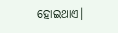ହୋଇଥାଏ।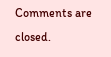Comments are closed.